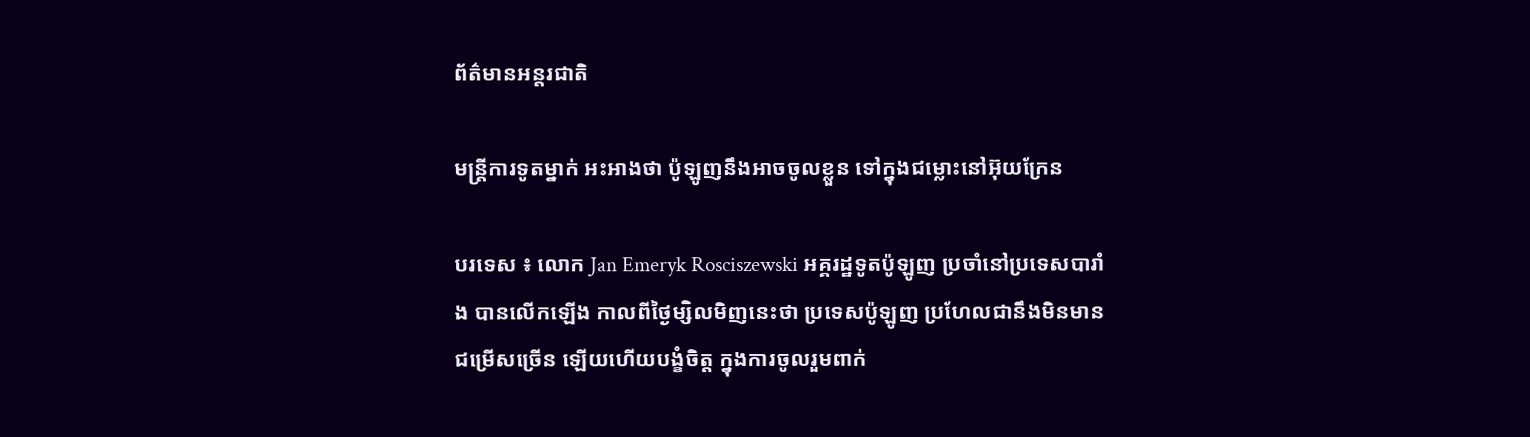ព័ត៌មានអន្តរជាតិ

មន្ត្រីការទូតម្នាក់ អះអាងថា ប៉ូឡូញនឹងអាចចូលខ្លួន ទៅក្នុងជម្លោះនៅអ៊ុយក្រែន

បរទេស ៖ លោក Jan Emeryk Rosciszewski អគ្គរដ្ឋទូតប៉ូឡូញ ប្រចាំនៅប្រទេសបារាំង បានលើកឡើង កាលពីថ្ងៃម្សិលមិញនេះថា ប្រទេសប៉ូឡូញ ប្រហែលជានឹងមិនមានជម្រើសច្រើន ឡើយហើយបង្ខំចិត្ត ក្នុងការចូលរួមពាក់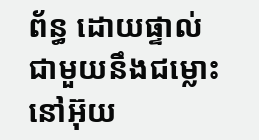ព័ន្ធ ដោយផ្ទាល់ជាមួយនឹងជម្លោះ នៅអ៊ុយ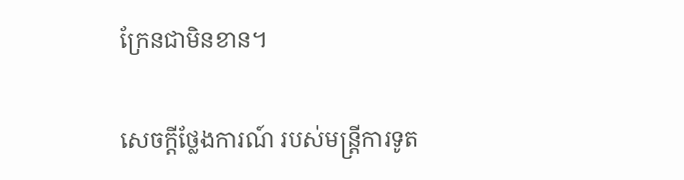ក្រែនជាមិនខាន។

សេចក្តីថ្លែងការណ៍ របស់មន្ត្រីការទូត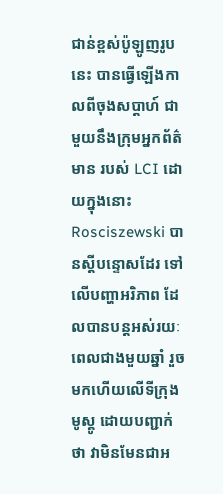ជាន់ខ្ពស់ប៉ូឡូញរូបនេះ បានធ្វើឡើងកាលពីចុងសប្តាហ៍ ជាមួយនឹងក្រុមអ្នកព័ត៌ មាន របស់ LCI ដោយក្នុងនោះ Rosciszewski បានស្តីបន្ទោសដែរ ទៅលើបញ្ហាអរិភាព ដែលបានបន្តអស់រយៈ ពេលជាងមួយឆ្នាំ រួចមកហើយលើទីក្រុងមូស្គូ ដោយបញ្ជាក់ថា វាមិនមែនជាអ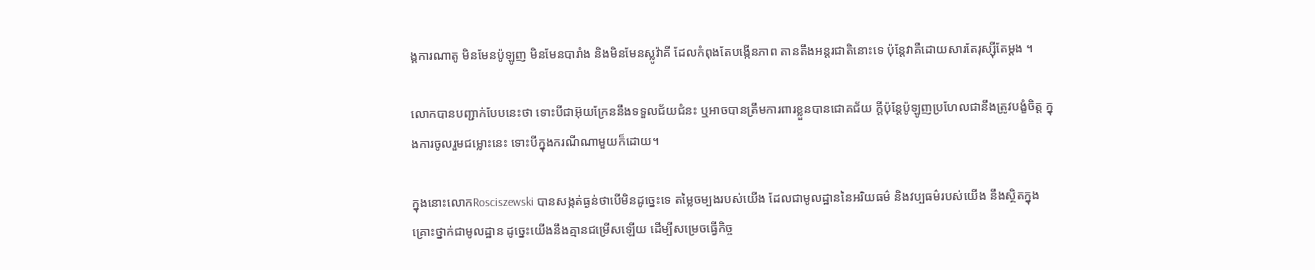ង្គការណាតូ មិនមែនប៉ូឡូញ មិនមែនបារាំង និងមិនមែនស្លូវ៉ាគី ដែលកំពុងតែបង្កើនភាព តានតឹងអន្តរជាតិនោះទេ ប៉ុន្តែវាគឺដោយសារតែរុស្ស៊ីតែម្តង ។

លោកបានបញ្ជាក់បែបនេះថា ទោះបីជាអ៊ុយក្រែននឹងទទួលជ័យជំនះ ឬអាចបានត្រឹមការពារខ្លួនបានជោគជ័យ ក្តីប៉ុន្តែប៉ូឡូញប្រហែលជានឹងត្រូវបង្ខំចិត្ត ក្នុងការចូលរួមជម្លោះនេះ ទោះបីក្នុងករណីណាមួយក៏ដោយ។

ក្នុងនោះលោកRosciszewski បានសង្កត់ធ្ងន់ថាបើមិនដូច្នេះទេ តម្លៃចម្បងរបស់យើង ដែលជាមូលដ្ឋាននៃអរិយធម៌ និងវប្បធម៌របស់យើង នឹងស្ថិតក្នុងគ្រោះថ្នាក់ជាមូលដ្ឋាន ដូច្នេះយើងនឹងគ្មានជម្រើសឡើយ ដើម្បីសម្រេចធ្វើកិច្ច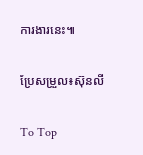ការងារនេះ៕

ប្រែសម្រួល៖ស៊ុនលី

To Top